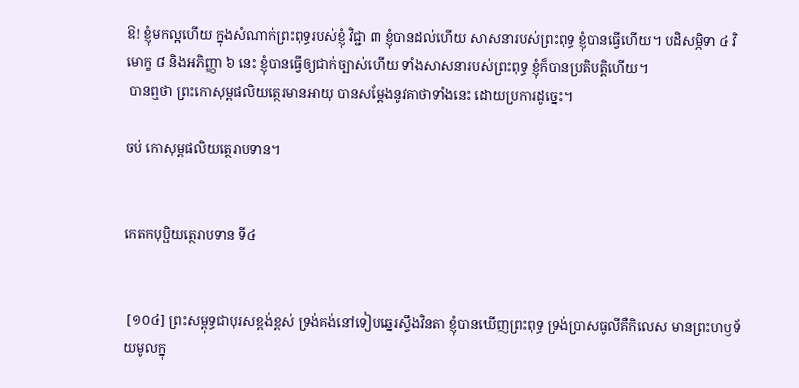ឱ! ខ្ញុំមកល្អហើយ ក្នុងសំណាក់ព្រះពុទ្ធរបស់ខ្ញុំ វិជ្ជា ៣ ខ្ញុំបានដល់ហើយ សាសនារបស់ព្រះពុទ្ធ ខ្ញុំបានធ្វើហើយ។ បដិសម្ភិទា ៤ វិមោក្ខ ៨ និងអភិញ្ញា ៦ នេះ ខ្ញុំបានធ្វើឲ្យជាក់ច្បាស់ហើយ ទាំងសាសនារបស់ព្រះពុទ្ធ ខ្ញុំក៏បានប្រតិបត្តិហើយ។
 បានឮថា ព្រះកោសុម្ពផលិយត្ថេរមានអាយុ បានសម្តែងនូវគាថាទាំងនេះ ដោយប្រការដូច្នេះ។

ចប់ កោសុម្ពផលិយត្ថេរាបទាន។


កេតកបុប្ផិយត្ថេរាបទាន ទី៤


 [១០៤] ព្រះសម្ពុទ្ធជាបុរសខ្ពង់ខ្ពស់ ទ្រង់គង់នៅទៀបឆ្នេរស្ទឹងវិនតា ខ្ញុំបានឃើញព្រះពុទ្ធ ទ្រង់បា្រសធូលីគឺកិលេស មានព្រះហឫទ័យមូលក្នុ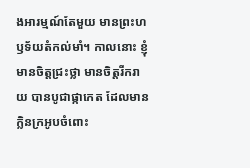ងអារម្មណ៍តែមួយ មានព្រះហឫទ័យតំកល់មាំ។ កាលនោះ ខ្ញុំមានចិត្តជ្រះថ្លា មានចិត្តរីករាយ បានបូជាផ្កាកេត ដែលមានក្លិនក្រអូបចំពោះ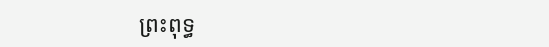ព្រះពុទ្ធ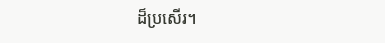ដ៏ប្រសើរ។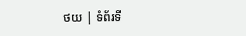ថយ | ទំព័រទី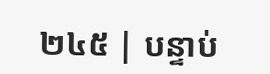២៤៥ | បន្ទាប់